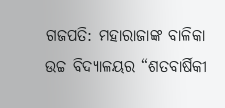ଗଜପତି: ମହାରାଜାଙ୍କ ବାଳିକା ଉଚ୍ଚ ବିଦ୍ୟାଳୟର “ଶତବାର୍ଷିକୀ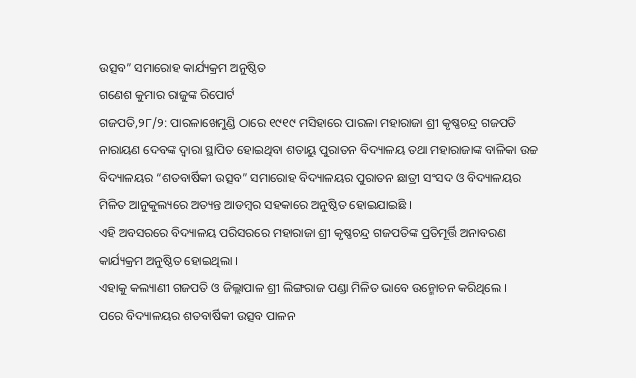ଉତ୍ସବ” ସମାରୋହ କାର୍ଯ୍ୟକ୍ରମ ଅନୁଷ୍ଠିତ
ଗଣେଶ କୁମାର ରାଜୁଙ୍କ ରିପୋର୍ଟ
ଗଜପତି,୨୮/୨: ପାରଳାଖେମୁଣ୍ଡି ଠାରେ ୧୯୧୯ ମସିହାରେ ପାରଳା ମହାରାଜା ଶ୍ରୀ କୃଷ୍ଣଚନ୍ଦ୍ର ଗଜପତି ନାରାୟଣ ଦେବଙ୍କ ଦ୍ବାରା ସ୍ଥାପିତ ହୋଇଥିବା ଶତାୟୁ ପୁରାତନ ବିଦ୍ୟାଳୟ ତଥା ମହାରାଜାଙ୍କ ବାଳିକା ଉଚ୍ଚ ବିଦ୍ୟାଳୟର “ଶତବାର୍ଷିକୀ ଉତ୍ସବ” ସମାରୋହ ବିଦ୍ୟାଳୟର ପୁରାତନ ଛାତ୍ରୀ ସଂସଦ ଓ ବିଦ୍ୟାଳୟର ମିଳିତ ଆନୁକୁଲ୍ୟରେ ଅତ୍ୟନ୍ତ ଆଡମ୍ବର ସହକାରେ ଅନୁଷ୍ଠିତ ହୋଇଯାଇଛି ।
ଏହି ଅବସରରେ ବିଦ୍ୟାଳୟ ପରିସରରେ ମହାରାଜା ଶ୍ରୀ କୃଷ୍ଣଚନ୍ଦ୍ର ଗଜପତିଙ୍କ ପ୍ରତିମୂର୍ତ୍ତି ଅନାବରଣ କାର୍ଯ୍ୟକ୍ରମ ଅନୁଷ୍ଠିତ ହୋଇଥିଲା ।
ଏହାକୁ କଲ୍ୟାଣୀ ଗଜପତି ଓ ଜିଲ୍ଲାପାଳ ଶ୍ରୀ ଲିଙ୍ଗରାଜ ପଣ୍ଡା ମିଳିତ ଭାବେ ଉନ୍ମୋଚନ କରିଥିଲେ ।
ପରେ ବିଦ୍ୟାଳୟର ଶତବାର୍ଷିକୀ ଉତ୍ସବ ପାଳନ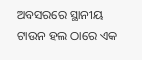ଅବସରରେ ସ୍ଥାନୀୟ ଟାଉନ ହଲ ଠାରେ ଏକ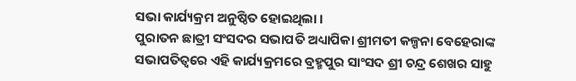ସଭା କାର୍ଯ୍ୟକ୍ରମ ଅନୁଷ୍ଠିତ ହୋଇଥିଲା ।
ପୁରାତନ ଛାତ୍ରୀ ସଂସଦର ସଭାପତି ଅଧ୍ୟାପିକା ଶ୍ରୀମତୀ କଳ୍ପନା ବେହେରାଙ୍କ ସଭାପତିତ୍ବରେ ଏହି କାର୍ଯ୍ୟକ୍ରମରେ ବ୍ରହ୍ମପୁର ସାଂସଦ ଶ୍ରୀ ଚନ୍ଦ୍ର ଶେଖର ସାହୁ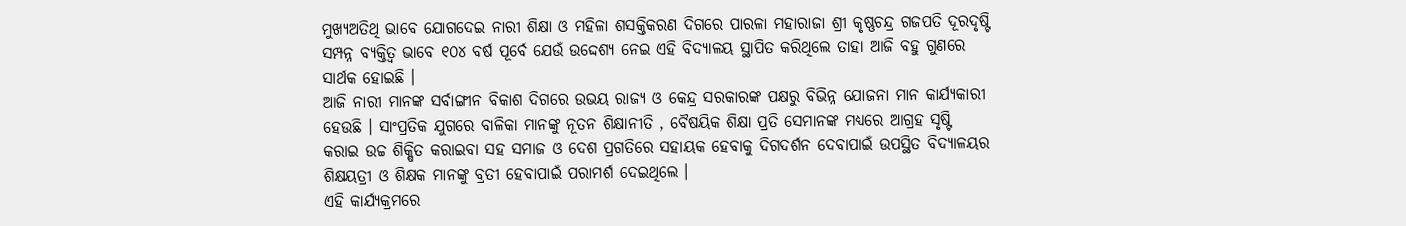ମୁଖ୍ୟଅତିଥି ଭାବେ ଯୋଗଦେଇ ନାରୀ ଶିକ୍ଷା ଓ ମହିଳା ଶସକ୍ତିକରଣ ଦିଗରେ ପାରଳା ମହାରାଜା ଶ୍ରୀ କୃଷ୍ଣଚନ୍ଦ୍ର ଗଜପତି ଦୂରଦୃଷ୍ଟି ସମ୍ପନ୍ନ ବ୍ୟକ୍ତିତ୍ଵ ଭାବେ ୧୦୪ ବର୍ଷ ପୂର୍ବେ ଯେଉଁ ଉଦ୍ଦେଶ୍ୟ ନେଇ ଏହି ବିଦ୍ୟାଳୟ ସ୍ଥାପିତ କରିଥିଲେ ତାହା ଆଜି ବହୁ ଗୁଣରେ ସାର୍ଥକ ହୋଇଛି ।
ଆଜି ନାରୀ ମାନଙ୍କ ସର୍ବାଙ୍ଗୀନ ବିକାଶ ଦିଗରେ ଉଭୟ ରାଜ୍ୟ ଓ କେନ୍ଦ୍ର ସରକାରଙ୍କ ପକ୍ଷରୁ ବିଭିନ୍ନ ଯୋଜନା ମାନ କାର୍ଯ୍ୟକାରୀ ହେଉଛି । ସାଂପ୍ରତିକ ଯୁଗରେ ବାଳିକା ମାନଙ୍କୁ ନୂତନ ଶିକ୍ଷାନୀତି , ବୈଷୟିକ ଶିକ୍ଷା ପ୍ରତି ସେମାନଙ୍କ ମଧ୍ୟରେ ଆଗ୍ରହ ସୃଷ୍ଟି କରାଇ ଉଚ୍ଚ ଶିକ୍ଷିତ କରାଇବା ସହ ସମାଜ ଓ ଦେଶ ପ୍ରଗତିରେ ସହାୟକ ହେବାକୁ ଦିଗଦର୍ଶନ ଦେବାପାଇଁ ଉପସ୍ଥିତ ବିଦ୍ୟାଳୟର ଶିକ୍ଷୟତ୍ରୀ ଓ ଶିକ୍ଷକ ମାନଙ୍କୁ ବ୍ରତୀ ହେବାପାଇଁ ପରାମର୍ଶ ଦେଇଥିଲେ ।
ଏହି କାର୍ଯ୍ୟକ୍ରମରେ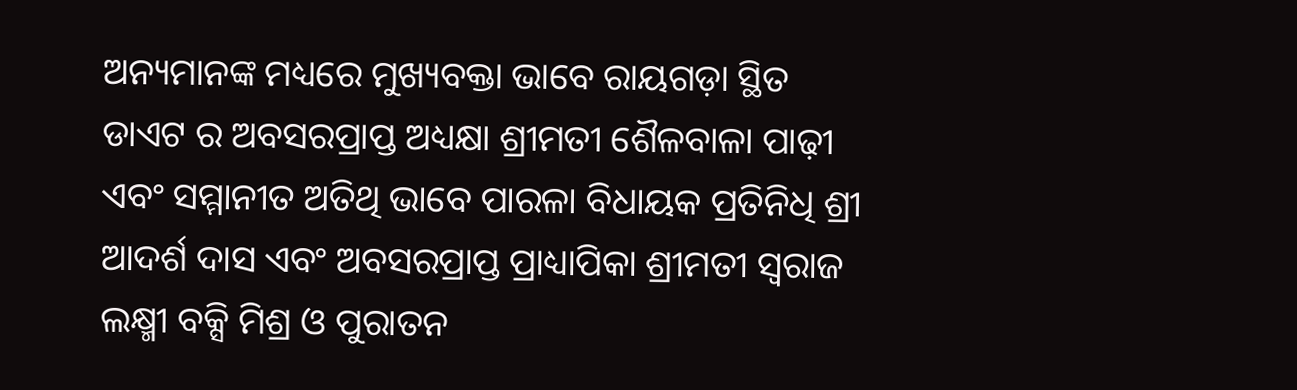ଅନ୍ୟମାନଙ୍କ ମଧ୍ୟରେ ମୁଖ୍ୟବକ୍ତା ଭାବେ ରାୟଗଡ଼ା ସ୍ଥିତ ଡାଏଟ ର ଅବସରପ୍ରାପ୍ତ ଅଧ୍ୟକ୍ଷା ଶ୍ରୀମତୀ ଶୈଳବାଳା ପାଢ଼ୀ ଏବଂ ସମ୍ମାନୀତ ଅତିଥି ଭାବେ ପାରଳା ବିଧାୟକ ପ୍ରତିନିଧି ଶ୍ରୀ ଆଦର୍ଶ ଦାସ ଏବଂ ଅବସରପ୍ରାପ୍ତ ପ୍ରାଧ୍ୟାପିକା ଶ୍ରୀମତୀ ସ୍ବରାଜ ଲକ୍ଷ୍ମୀ ବକ୍ସି ମିଶ୍ର ଓ ପୁରାତନ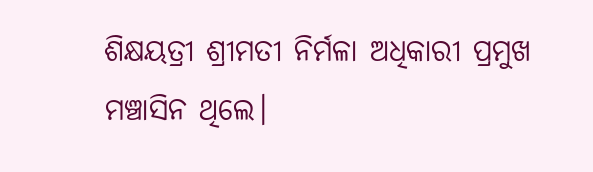ଶିକ୍ଷୟତ୍ରୀ ଶ୍ରୀମତୀ ନିର୍ମଳା ଅଧିକାରୀ ପ୍ରମୁଖ ମଞ୍ଚାସିନ ଥିଲେ।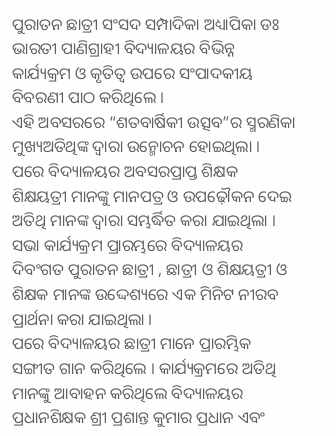ପୁରାତନ ଛାତ୍ରୀ ସଂସଦ ସମ୍ପାଦିକା ଅଧ୍ୟାପିକା ଡଃ ଭାରତୀ ପାଣିଗ୍ରାହୀ ବିଦ୍ୟାଳୟର ବିଭିନ୍ନ କାର୍ଯ୍ୟକ୍ରମ ଓ କୃତିତ୍ୱ ଉପରେ ସଂପାଦକୀୟ ବିବରଣୀ ପାଠ କରିଥିଲେ ।
ଏହି ଅବସରରେ “ଶତବାର୍ଷିକୀ ଉତ୍ସବ”ର ସ୍ମରଣିକା ମୁଖ୍ୟଅତିଥିଙ୍କ ଦ୍ବାରା ଉନ୍ମୋଚନ ହୋଇଥିଲା । ପରେ ବିଦ୍ୟାଳୟର ଅବସରପ୍ରାପ୍ତ ଶିକ୍ଷକ ଶିକ୍ଷୟତ୍ରୀ ମାନଙ୍କୁ ମାନପତ୍ର ଓ ଉପଢ଼ୌକନ ଦେଇ ଅତିଥି ମାନଙ୍କ ଦ୍ଵାରା ସମ୍ଭର୍ଦ୍ଧିତ କରା ଯାଇଥିଲା ।
ସଭା କାର୍ଯ୍ୟକ୍ରମ ପ୍ରାରମ୍ଭରେ ବିଦ୍ୟାଳୟର ଦିବଂଗତ ପୁରାତନ ଛାତ୍ରୀ , ଛାତ୍ରୀ ଓ ଶିକ୍ଷୟତ୍ରୀ ଓ ଶିକ୍ଷକ ମାନଙ୍କ ଉଦ୍ଦେଶ୍ୟରେ ଏକ ମିନିଟ ନୀରବ ପ୍ରାର୍ଥନା କରା ଯାଇଥିଲା ।
ପରେ ବିଦ୍ୟାଳୟର ଛାତ୍ରୀ ମାନେ ପ୍ରାରମ୍ଭିକ ସଙ୍ଗୀତ ଗାନ କରିଥିଲେ । କାର୍ଯ୍ୟକ୍ରମରେ ଅତିଥି ମାନଙ୍କୁ ଆବାହନ କରିଥିଲେ ବିଦ୍ୟାଳୟର ପ୍ରଧାନଶିକ୍ଷକ ଶ୍ରୀ ପ୍ରଶାନ୍ତ କୁମାର ପ୍ରଧାନ ଏବଂ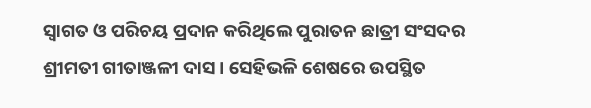ସ୍ଵାଗତ ଓ ପରିଚୟ ପ୍ରଦାନ କରିଥିଲେ ପୁରାତନ ଛାତ୍ରୀ ସଂସଦର ଶ୍ରୀମତୀ ଗୀତାଞ୍ଜଳୀ ଦାସ । ସେହିଭଳି ଶେଷରେ ଉପସ୍ଥିତ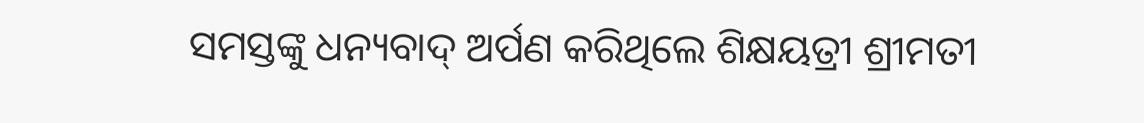ସମସ୍ତଙ୍କୁ ଧନ୍ୟବାଦ୍ ଅର୍ପଣ କରିଥିଲେ ଶିକ୍ଷୟତ୍ରୀ ଶ୍ରୀମତୀ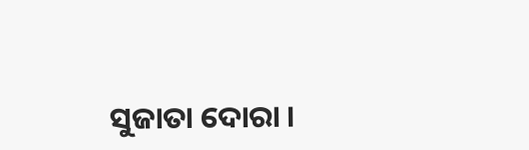ସୁଜାତା ଦୋରା ।